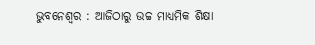ଭୁବନେଶ୍ୱର : ଆଜିଠାରୁ ଉଚ୍ଚ ମାଧ୍ୟମିକ ଶିକ୍ଷା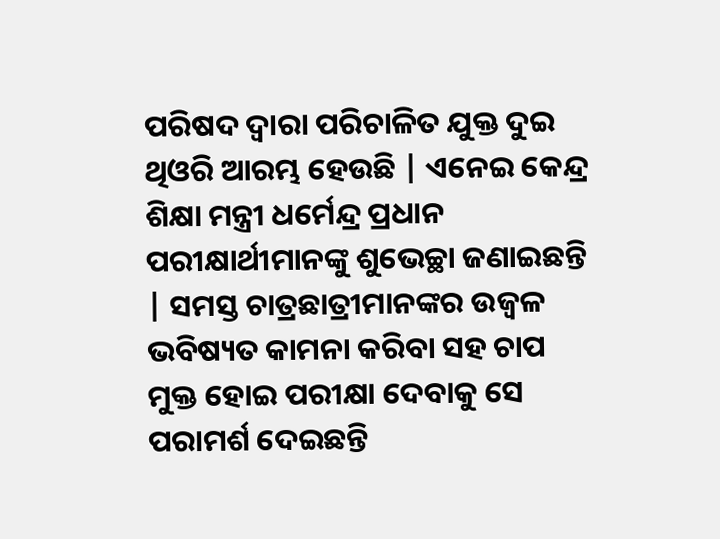ପରିଷଦ ଦ୍ୱାରା ପରିଚାଳିତ ଯୁକ୍ତ ଦୁଇ ଥିଓରି ଆରମ୍ଭ ହେଉଛି | ଏନେଇ କେନ୍ଦ୍ର ଶିକ୍ଷା ମନ୍ତ୍ରୀ ଧର୍ମେନ୍ଦ୍ର ପ୍ରଧାନ ପରୀକ୍ଷାର୍ଥୀମାନଙ୍କୁ ଶୁଭେଚ୍ଛା ଜଣାଇଛନ୍ତି | ସମସ୍ତ ଚାତ୍ରଛାତ୍ରୀମାନଙ୍କର ଉଜ୍ବଳ ଭବିଷ୍ୟତ କାମନା କରିବା ସହ ଚାପ ମୁକ୍ତ ହୋଇ ପରୀକ୍ଷା ଦେବାକୁ ସେ ପରାମର୍ଶ ଦେଇଛନ୍ତି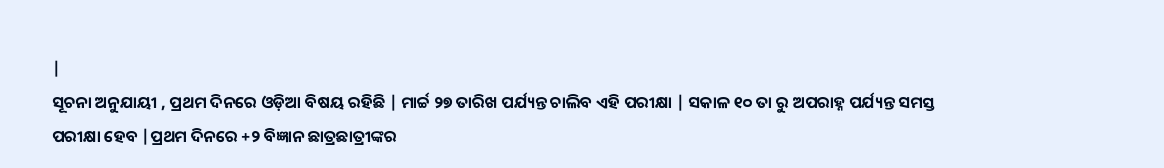|
ସୂଚନା ଅନୁଯାୟୀ , ପ୍ରଥମ ଦିନରେ ଓଡ଼ିଆ ବିଷୟ ରହିଛି | ମାର୍ଚ୍ଚ ୨୭ ତାରିଖ ପର୍ଯ୍ୟନ୍ତ ଚାଲିବ ଏହି ପରୀକ୍ଷା | ସକାଳ ୧୦ ତା ରୁ ଅପରାହ୍ନ ପର୍ଯ୍ୟନ୍ତ ସମସ୍ତ ପରୀକ୍ଷା ହେବ |ପ୍ରଥମ ଦିନରେ +୨ ବିଜ୍ଞାନ ଛାତ୍ରଛାତ୍ରୀଙ୍କର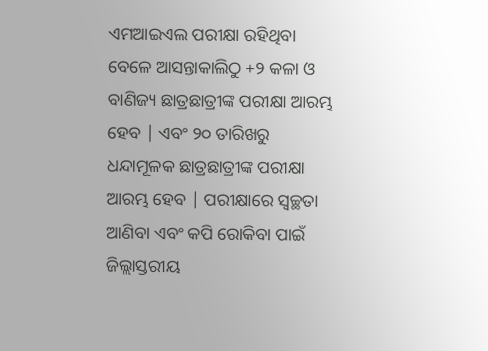ଏମଆଇଏଲ ପରୀକ୍ଷା ରହିଥିବା ବେଳେ ଆସନ୍ତାକାଲିଠୁ +୨ କଳା ଓ ବାଣିଜ୍ୟ ଛାତ୍ରଛାତ୍ରୀଙ୍କ ପରୀକ୍ଷା ଆରମ୍ଭ ହେବ | ଏବଂ ୨୦ ତାରିଖରୁ ଧନ୍ଦାମୂଳକ ଛାତ୍ରଛାତ୍ରୀଙ୍କ ପରୀକ୍ଷା ଆରମ୍ଭ ହେବ | ପରୀକ୍ଷାରେ ସ୍ୱଚ୍ଛତା ଆଣିବା ଏବଂ କପି ରୋକିବା ପାଇଁ ଜିଲ୍ଲାସ୍ତରୀୟ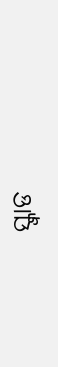ସ୍କ୍ୱାଡ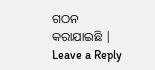ଗଠନ କରାଯାଇଛି |
Leave a Reply